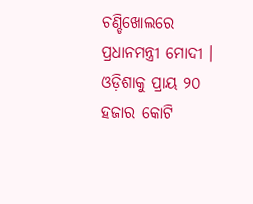ଚଣ୍ଡିଖୋଲରେ ପ୍ରଧାନମନ୍ତ୍ରୀ ମୋଦୀ । ଓଡ଼ିଶାକୁ ପ୍ରାୟ ୨୦ ହଜାର କୋଟି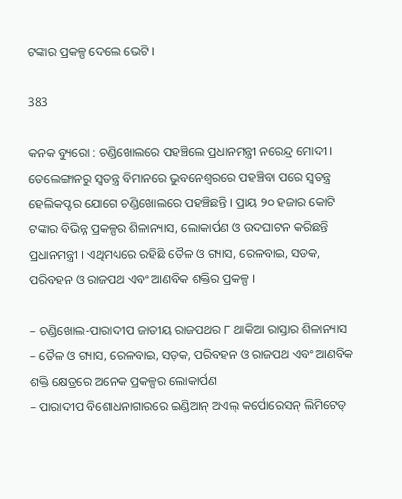ଟଙ୍କାର ପ୍ରକଳ୍ପ ଦେଲେ ଭେଟି ।

383

କନକ ବ୍ୟୁରୋ : ଚଣ୍ଡିଖୋଲରେ ପହଞ୍ଚିଲେ ପ୍ରଧାନମନ୍ତ୍ରୀ ନରେନ୍ଦ୍ର ମୋଦୀ । ତେଲେଙ୍ଗାନରୁ ସ୍ୱତନ୍ତ୍ର ବିମାନରେ ଭୁବନେଶ୍ୱରରେ ପହଞ୍ଚିବା ପରେ ସ୍ୱତନ୍ତ୍ର ହେଲିକପ୍ଟର ଯୋଗେ ଚଣ୍ଡିଖୋଲରେ ପହଞ୍ଚିଛନ୍ତି । ପ୍ରାୟ ୨୦ ହଜାର କୋଟି ଟଙ୍କାର ବିଭିନ୍ନ ପ୍ରକଳ୍ପର ଶିଳାନ୍ୟାସ, ଲୋକାର୍ପଣ ଓ ଉଦଘାଟନ କରିଛନ୍ତି ପ୍ରଧାନମନ୍ତ୍ରୀ । ଏଥିମଧ୍ୟରେ ରହିଛି ତୈଳ ଓ ଗ୍ୟାସ, ରେଳବାଇ, ସଡକ, ପରିବହନ ଓ ରାଜପଥ ଏବଂ ଆଣବିକ ଶକ୍ତିର ପ୍ରକଳ୍ପ ।

– ଚଣ୍ଡିଖୋଲ-ପାରାଦୀପ ଜାତୀୟ ରାଜପଥର ୮ ଥାକିଆ ରାସ୍ତାର ଶିଳାନ୍ୟାସ
– ତୈଳ ଓ ଗ୍ୟାସ, ରେଳବାଇ, ସଡ଼କ, ପରିବହନ ଓ ରାଜପଥ ଏବଂ ଆଣବିକ ଶକ୍ତି କ୍ଷେତ୍ରରେ ଅନେକ ପ୍ରକଳ୍ପର ଲୋକାର୍ପଣ
– ପାରାଦୀପ ବିଶୋଧନାଗାରରେ ଇଣ୍ଡିଆନ୍ ଅଏଲ୍ କର୍ପୋରେସନ୍ ଲିମିଟେଡ୍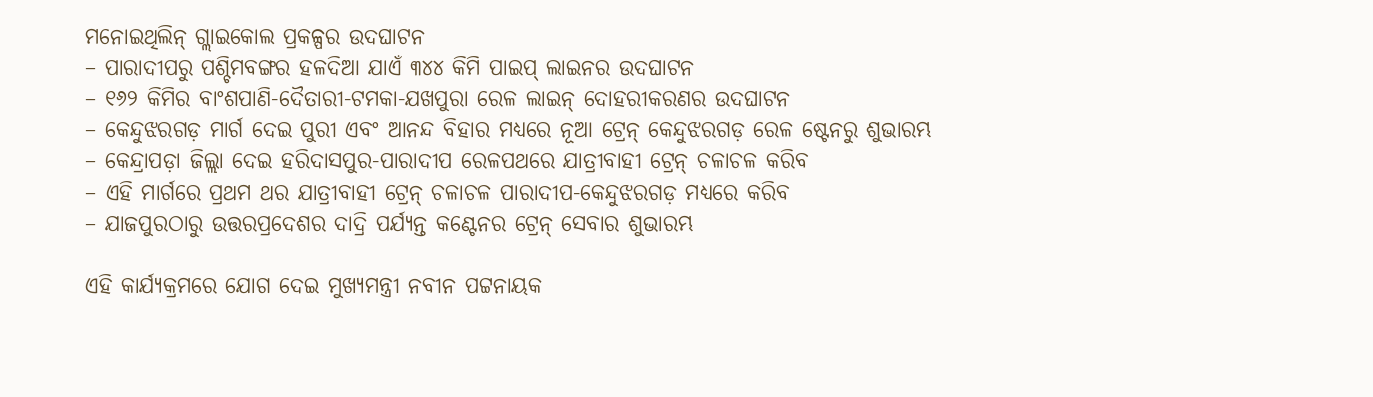ମନୋଇଥିଲିନ୍ ଗ୍ଲାଇକୋଲ ପ୍ରକଳ୍ପର ଉଦଘାଟନ
– ପାରାଦୀପରୁ ପଶ୍ଚିମବଙ୍ଗର ହଳଦିଆ ଯାଏଁ ୩୪୪ କିମି ପାଇପ୍ ଲାଇନର ଉଦଘାଟନ
– ୧୬୨ କିମିର ବାଂଶପାଣି-ଦୈତାରୀ-ଟମକା-ଯଖପୁରା ରେଳ ଲାଇନ୍ ଦୋହରୀକରଣର ଉଦଘାଟନ
– କେନ୍ଦୁଝରଗଡ଼ ମାର୍ଗ ଦେଇ ପୁରୀ ଏବଂ ଆନନ୍ଦ ବିହାର ମଧ୍ୟରେ ନୂଆ ଟ୍ରେନ୍ କେନ୍ଦୁଝରଗଡ଼ ରେଳ ଷ୍ଟେନରୁ ଶୁଭାରମ୍ଭ
– କେନ୍ଦ୍ରାପଡ଼ା ଜିଲ୍ଲା ଦେଇ ହରିଦାସପୁର-ପାରାଦୀପ ରେଳପଥରେ ଯାତ୍ରୀବାହୀ ଟ୍ରେନ୍ ଚଳାଚଳ କରିବ
– ଏହି ମାର୍ଗରେ ପ୍ରଥମ ଥର ଯାତ୍ରୀବାହୀ ଟ୍ରେନ୍ ଚଳାଚଳ ପାରାଦୀପ-କେନ୍ଦୁଝରଗଡ଼ ମଧ୍ୟରେ କରିବ
– ଯାଜପୁରଠାରୁ ଉତ୍ତରପ୍ରଦେଶର ଦାଦ୍ରି ପର୍ଯ୍ୟନ୍ତ କଣ୍ଟେନର ଟ୍ରେନ୍ ସେବାର ଶୁଭାରମ୍ଭ

ଏହି କାର୍ଯ୍ୟକ୍ରମରେ ଯୋଗ ଦେଇ ମୁଖ୍ୟମନ୍ତ୍ରୀ ନବୀନ ପଟ୍ଟନାୟକ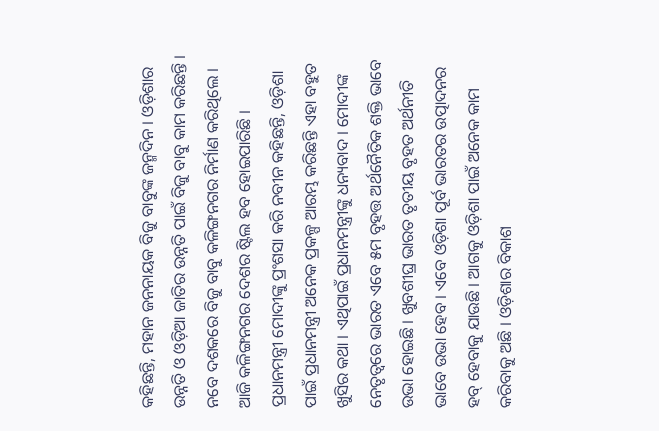କହିଛନ୍ତି, ମହାନ ଜନନାୟକ ବିଜୁ ବାବୁଙ୍କ ଜନ୍ମଦିନ । ଓଡ଼ିଶାର ଉନ୍ନତି ଓ ଓଡ଼ିଆ ଜାତିର ଉନ୍ନତି ପାଇଁ ବିଜୁ ବାବୁ କାମ କରିଛନ୍ତି । ନବେ ଦଶକରେ ବିଜୁ ବାବୁ କଳିଙ୍ଗନଗର ନିର୍ମାଣ କରିଥିଲେ । ଆଜି କଳିଙ୍ଗନଗର ଦେଶର ଷ୍ଟିଲ ହବ ହୋଇପାରିଛି । ପ୍ରଧାନମନ୍ତ୍ରୀ ମୋଦୀଙ୍କୁ ପ୍ରଂଶସା କରି ନବୀନ କହିଛନ୍ତି, ଓଡ଼ିଶା ପାଇଁ ପ୍ରଧାନମନ୍ତ୍ରୀ ଅନେକ ପ୍ରକଳ୍ପ ଆରମ୍ଭ କରିଛନ୍ତି ଏହା ବହୁତ ଖୁସିର କଥା । ଏଥିପାଇଁ ପ୍ରଧାନମନ୍ତ୍ରୀଙ୍କୁ ଧନ୍ୟବାଦ । ମୋଦୀଙ୍କ ନେତୃତ୍ୱରେ ଭାରତ ଏବେ ୫ମ ବୃହତ୍ତ ଅର୍ଥନୈତିକ ଶକ୍ତି ଭାବେ ଉଭା ହୋଇଛି । ଖୁବଶୀଘ୍ର ଭାରତ ତୃତୀୟ ବୃହତ ଅର୍ଥନୀତି ଭାବେ ଉଭା ହେବ । ଏବେ ଓଡ଼ିଶା ପୂର୍ବ ଭାରତର ଉତ୍ପାଦନର ହବ୍ ହେବାକୁ ଯାଉଛି । ଆଗକୁ ଓଡ଼ିଶା ପାଇଁ ଅନେକ କାମ କରିବାକୁ ଅଛି । ଓଡ଼ିଶାର ବିକାଶ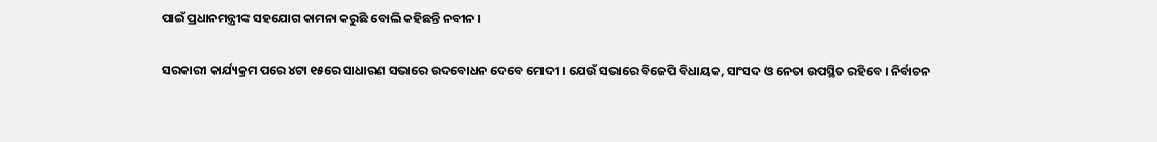ପାଇଁ ପ୍ରଧାନମନ୍ତ୍ରୀଙ୍କ ସହଯୋଗ କାମନା କରୁଛି ବୋଲି କହିଛନ୍ତି ନବୀନ ।

ସରକାରୀ କାର୍ଯ୍ୟକ୍ରମ ପରେ ୪ଟା ୧୫ରେ ସାଧାରଣ ସଭାରେ ଉଦବୋଧନ ଦେବେ ମୋଦୀ । ଯେଉଁ ସଭାରେ ବିଜେପି ବିଧାୟକ, ସାଂସଦ ଓ ନେତା ଉପସ୍ଥିତ ରହିବେ । ନିର୍ବାଚନ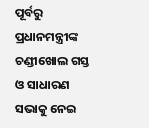ପୂର୍ବରୁ ପ୍ରଧାନମନ୍ତ୍ରୀଙ୍କ ଚଣ୍ଡୀଖୋଲ ଗସ୍ତ ଓ ସାଧାରଣ ସଭାକୁ ନେଇ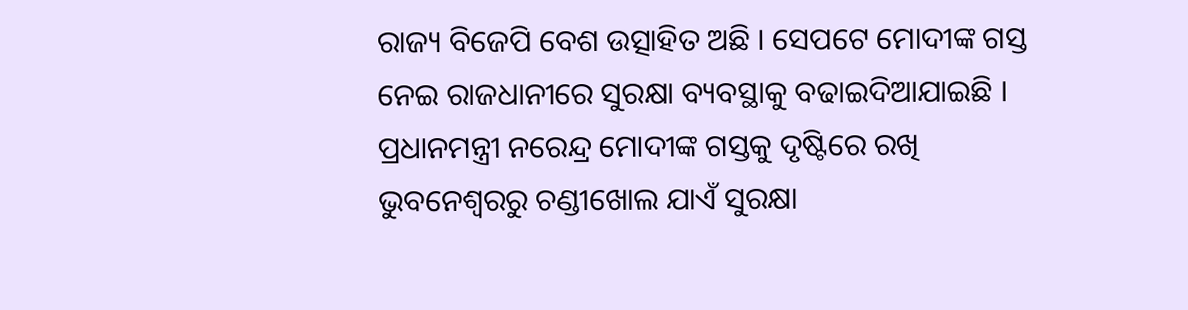ରାଜ୍ୟ ବିଜେପି ବେଶ ଉତ୍ସାହିତ ଅଛି । ସେପଟେ ମୋଦୀଙ୍କ ଗସ୍ତ ନେଇ ରାଜଧାନୀରେ ସୁରକ୍ଷା ବ୍ୟବସ୍ଥାକୁ ବଢାଇଦିଆଯାଇଛି । ପ୍ରଧାନମନ୍ତ୍ରୀ ନରେନ୍ଦ୍ର ମୋଦୀଙ୍କ ଗସ୍ତକୁ ଦୃଷ୍ଟିରେ ରଖି ଭୁବନେଶ୍ୱରରୁ ଚଣ୍ଡୀଖୋଲ ଯାଏଁ ସୁରକ୍ଷା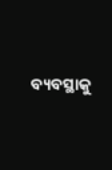ବ୍ୟବସ୍ଥାକୁ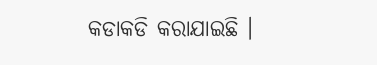କଡାକଡି କରାଯାଇଛି ।